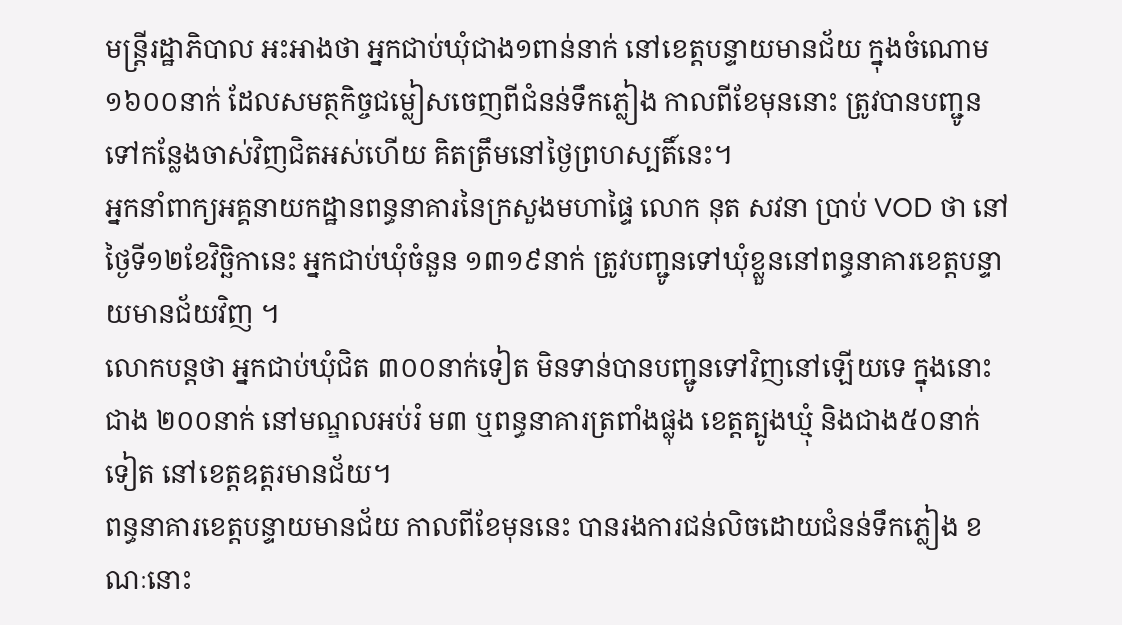មន្ត្រីរដ្ឋាភិបាល អះអាងថា អ្នកជាប់ឃុំជាង១ពាន់នាក់ នៅខេត្តបន្ទាយមានជ័យ ក្នុងចំណោម ១៦០០នាក់ ដែលសមត្ថកិច្ចជម្លៀសចេញពីជំនន់ទឹកភ្លៀង កាលពីខែមុននោះ ត្រូវបានបញ្ជូនទៅកន្លែងចាស់វិញជិតអស់ហើយ គិតត្រឹមនៅថ្ងៃព្រហស្បតិ៍នេះ។
អ្នកនាំពាក្យអគ្គនាយកដ្ឋានពន្ធនាគារនៃក្រសួងមហាផ្ទៃ លោក នុត សវនា ប្រាប់ VOD ថា នៅថ្ងៃទី១២ខែវិច្ឆិកានេះ អ្នកជាប់ឃុំចំនួន ១៣១៩នាក់ ត្រូវបញ្ជូនទៅឃុំខ្លួននៅពន្ធនាគារខេត្តបន្ទាយមានជ័យវិញ ។
លោកបន្តថា អ្នកជាប់ឃុំជិត ៣០០នាក់ទៀត មិនទាន់បានបញ្ជូនទៅវិញនៅឡើយទេ ក្នុងនោះជាង ២០០នាក់ នៅមណ្ឌលអប់រំ ម៣ ឬពន្ធនាគារត្រពាំងផ្លុង ខេត្តត្បូងឃ្មុំ និងជាង៥០នាក់ទៀត នៅខេត្តឧត្តរមានជ័យ។
ពន្ធនាគារខេត្តបន្ទាយមានជ័យ កាលពីខែមុននេះ បានរងការជន់លិចដោយជំនន់ទឹកភ្លៀង ខណៈនោះ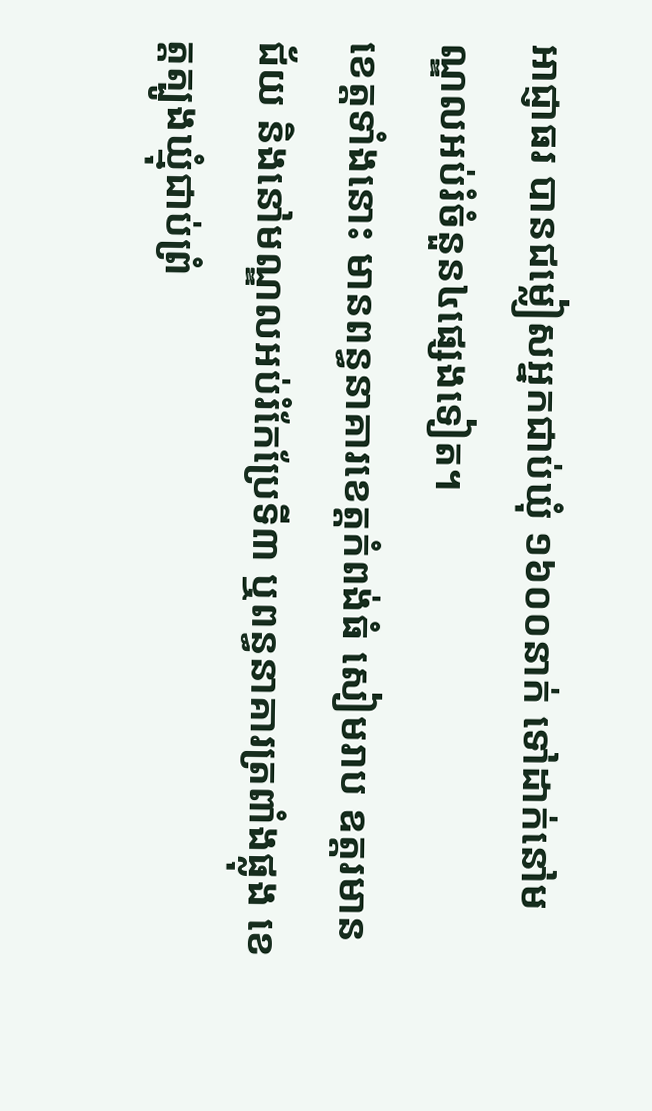អាជ្ញាធរ បានជម្លៀសអ្នកជាប់ឃុំ ១៦០០នាក់ ទៅដាក់នៅមណ្ឌលអប់រំចំនួន៤ផ្សេងទៀត។
ខេត្តទាំងនោះ មានពន្ធនាគារខេត្តកំពង់ធំ សៀមរាប ឧត្តរមានជ័យ និងនៅមណ្ឌលអប់រំកែប្រែទី៣ ឬពន្ធនាគារត្រពាំងផ្លុង ខេត្តត្បូងឃ្មុំជាប់ព្រំ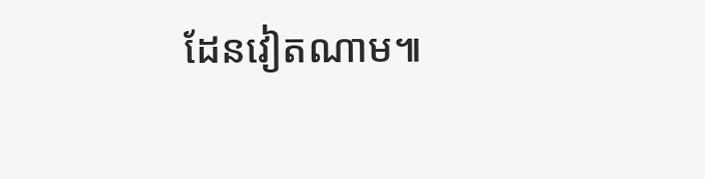ដែនវៀតណាម៕